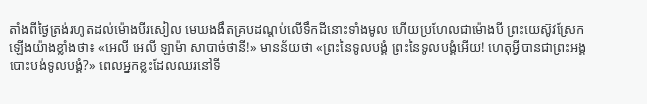តាំងពីថ្ងៃត្រង់រហូតដល់ម៉ោងបីរសៀល មេឃងងឹតគ្របដណ្ដប់លើទឹកដីនោះទាំងមូល ហើយប្រហែលជាម៉ោងបី ព្រះយេស៊ូវស្រែកឡើងយ៉ាងខ្លាំងថា៖ «អេលី អេលី ឡាម៉ា សាបាច់ថានី!» មានន័យថា «ព្រះនៃទូលបង្គំ ព្រះនៃទូលបង្គំអើយ! ហេតុអ្វីបានជាព្រះអង្គបោះបង់ទូលបង្គំ?» ពេលអ្នកខ្លះដែលឈរនៅទី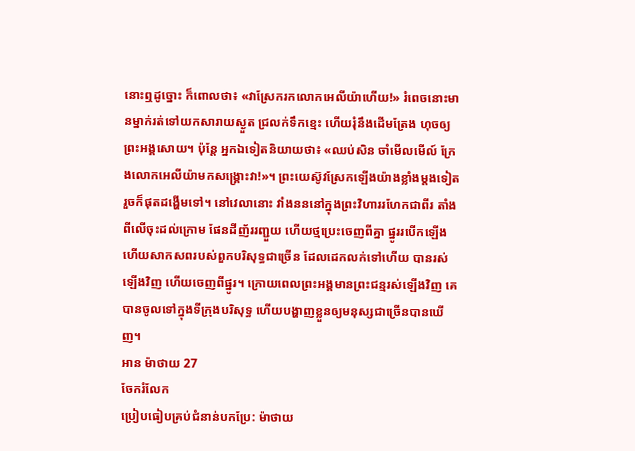នោះឮដូច្នោះ ក៏ពោលថា៖ «វាស្រែករកលោកអេលីយ៉ាហើយ!» រំពេចនោះមានម្នាក់រត់ទៅយកសារាយស្ងួត ជ្រលក់ទឹកខ្មេះ ហើយរុំនឹងដើមត្រែង ហុចឲ្យព្រះអង្គសោយ។ ប៉ុន្តែ អ្នកឯទៀតនិយាយថា៖ «ឈប់សិន ចាំមើលមើល៍ ក្រែងលោកអេលីយ៉ាមកសង្គ្រោះវា!»។ ព្រះយេស៊ូវស្រែកឡើងយ៉ាងខ្លាំងម្តងទៀត រួចក៏ផុតដង្ហើមទៅ។ នៅវេលានោះ វាំងនននៅក្នុងព្រះវិហាររហែកជាពីរ តាំងពីលើចុះដល់ក្រោម ផែនដីញ័ររញ្ជួយ ហើយថ្មប្រេះចេញពីគ្នា ផ្នូររបើកឡើង ហើយសាកសពរបស់ពួកបរិសុទ្ធជាច្រើន ដែលដេកលក់ទៅហើយ បានរស់ឡើងវិញ ហើយចេញពីផ្នូរ។ ក្រោយពេលព្រះអង្គមានព្រះជន្មរស់ឡើងវិញ គេបានចូលទៅក្នុងទីក្រុងបរិសុទ្ធ ហើយបង្ហាញខ្លួនឲ្យមនុស្សជាច្រើនបានឃើញ។
អាន ម៉ាថាយ 27
ចែករំលែក
ប្រៀបធៀបគ្រប់ជំនាន់បកប្រែ: ម៉ាថាយ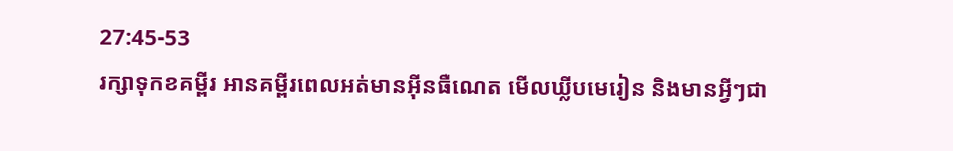27:45-53
រក្សាទុកខគម្ពីរ អានគម្ពីរពេលអត់មានអ៊ីនធឺណេត មើលឃ្លីបមេរៀន និងមានអ្វីៗជា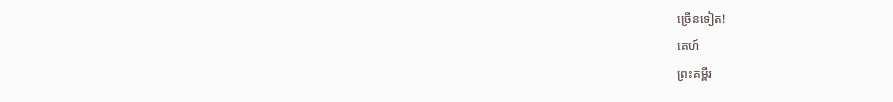ច្រើនទៀត!
គេហ៍
ព្រះគម្ពីរ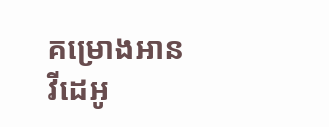គម្រោងអាន
វីដេអូ